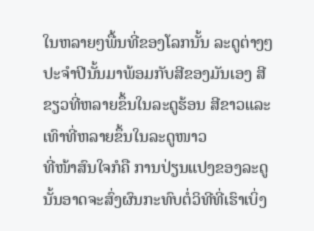ໃນຫລາຍໆພື້ນທີ່ຂອງໂລກນັ້ນ ລະດູຕ່າງໆປະຈຳປີນັ້ນມາພ້ອມກັບສີຂອງມັນເອງ ສີຂຽວທີ່ຫລາຍຂຶ້ນໃນລະດູຮ້ອນ ສີຂາວແລະເທົາທີ່ຫລາຍຂຶ້ນໃນລະດູໜາວ
ທີ່ໜ້າສົນໃຈກໍຄື ການປ່ຽນແປງຂອງລະດູນັ້ນອາດຈະສົ່ງຜົນກະທົບຕໍ່ວິທີທີ່ເຮົາເບິ່ງ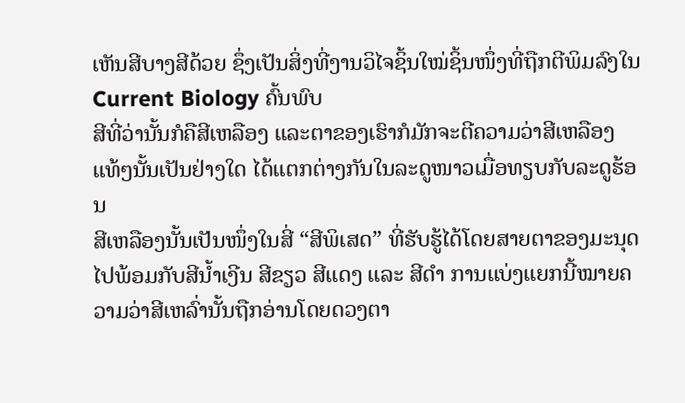ເຫັນສີບາງສີດ້ວຍ ຊຶ່ງເປັນສິ່ງທີ່ງານວິໄຈຊິ້ນໃໝ່ຊິ້ນໜຶ່ງທີ່ຖືກຕີພິມລົງໃນ Current Biology ຄົ້ນພົບ
ສີທີ່ວ່ານັ້ນກໍຄືສີເຫລືອງ ແລະຕາຂອງເຮົາກໍມັກຈະຕີຄວາມວ່າສີເຫລືອງແທ້ໆນັ້ນເປັນຢ່າງໃດ ໄດ້ແຕກຕ່າງກັນໃນລະດູໜາວເມື່ອທຽບກັບລະດູຮ້ອນ
ສີເຫລືອງນັ້ນເປັນໜຶ່ງໃນສີ່ “ສີພິເສດ” ທີ່ຮັບຮູ້ໄດ້ໂດຍສາຍຕາຂອງມະນຸດໄປພ້ອມກັບສີນ້ຳເງີນ ສີຂຽວ ສີແດງ ແລະ ສີດຳ ການແບ່ງແຍກນີ້ໝາຍຄວາມວ່າສີເຫລົ່ານັ້ນຖືກອ່ານໂດຍດວງຕາ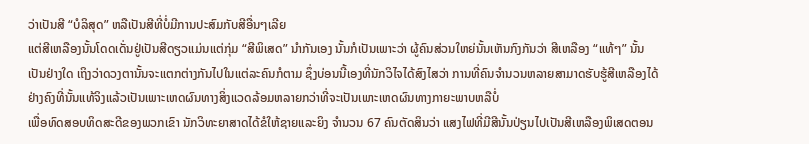ວ່າເປັນສີ “ບໍລິສຸດ” ຫລືເປັນສີທີ່ບໍ່ມີການປະສົມກັບສີອື່ນໆເລີຍ
ແຕ່ສີເຫລືອງນັ້ນໂດດເດັ່ນຢູ່ເປັນສີດຽວແມ່ນແຕ່ກຸ່ມ “ສີພິເສດ” ນຳກັນເອງ ນັ້ນກໍເປັນເພາະວ່າ ຜູ້ຄົນສ່ວນໃຫຍ່ນັ້ນເຫັນກົງກັນວ່າ ສີເຫລືອງ “ແທ້ໆ” ນັ້ນເປັນຢ່າງໃດ ເຖິງວ່າດວງຕານັ້ນຈະແຕກຕ່າງກັນໄປໃນແຕ່ລະຄົນກໍຕາມ ຊຶ່ງບ່ອນນີ້ເອງທີ່ນັກວິໄຈໄດ້ສົງໄສວ່າ ການທີ່ຄົນຈຳນວນຫລາຍສາມາດຮັບຮູ້ສີເຫລືອງໄດ້ຢ່າງຄົງທີ່ນັ້ນແທ້ຈິງແລ້ວເປັນເພາະເຫດຜົນທາງສິ່ງແວດລ້ອມຫລາຍກວ່າທີ່ຈະເປັນເພາະເຫດຜົນທາງກາຍະພາບຫລືບໍ່
ເພື່ອທົດສອບທິດສະດີຂອງພວກເຂົາ ນັກວິທະຍາສາດໄດ້ຂໍໃຫ້ຊາຍແລະຍິງ ຈຳນວນ 67 ຄົນຕັດສິນວ່າ ແສງໄຟທີ່ມີສີນັ້ນປ່ຽນໄປເປັນສີເຫລືອງພິເສດຕອນ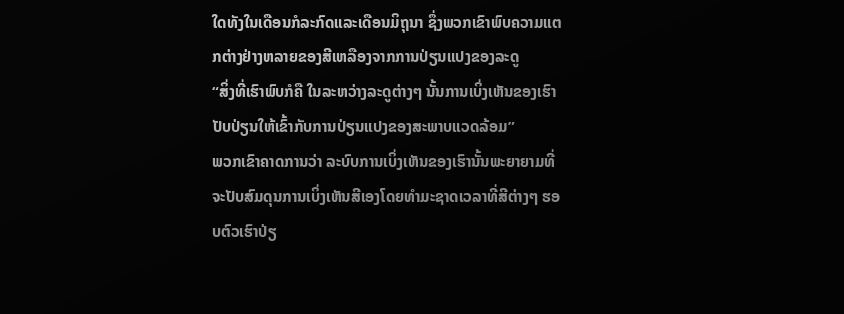ໃດທັງໃນເດືອນກໍລະກົດແລະເດືອນມິຖຸນາ ຊຶ່ງພວກເຂົາພົບຄວາມແຕກຕ່າງຢ່າງຫລາຍຂອງສີເຫລືອງຈາກການປ່ຽນແປງຂອງລະດູ
“ສິ່ງທີ່ເຮົາພົບກໍຄື ໃນລະຫວ່າງລະດູຕ່າງໆ ນັ້ນການເບິ່ງເຫັນຂອງເຮົາປັບປ່ຽນໃຫ້ເຂົ້າກັບການປ່ຽນແປງຂອງສະພາບແວດລ້ອມ”
ພວກເຂົາຄາດການວ່າ ລະບົບການເບິ່ງເຫັນຂອງເຮົານັ້ນພະຍາຍາມທີ່ຈະປັບສົມດຸນການເບິ່ງເຫັນສີເອງໂດຍທຳມະຊາດເວລາທີ່ສີຕ່າງໆ ຮອບຕົວເຮົາປ່ຽ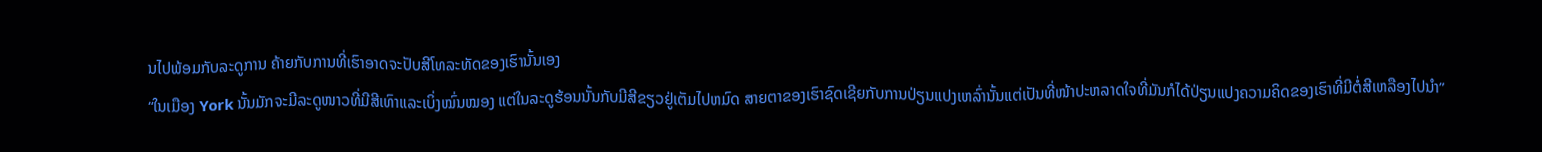ນໄປພ້ອມກັບລະດູການ ຄ້າຍກັບການທີ່ເຮົາອາດຈະປັບສີໂທລະທັດຂອງເຮົານັ້ນເອງ
“ໃນເມືອງ York ນັ້ນມັກຈະມີລະດູໜາວທີ່ມີສີເທົາແລະເບິ່ງໝົ່ນໝອງ ແຕ່ໃນລະດູຮ້ອນນັ້ນກັບມີສີຂຽວຢູ່ເຕັມໄປຫມົດ ສາຍຕາຂອງເຮົາຊົດເຊີຍກັບການປ່ຽນແປງເຫລົ່ານັ້ນແຕ່ເປັນທີ່ໜ້າປະຫລາດໃຈທີ່ມັນກໍໄດ້ປ່ຽນແປງຄວາມຄິດຂອງເຮົາທີ່ມີຕໍ່ສີເຫລືອງໄປນຳ”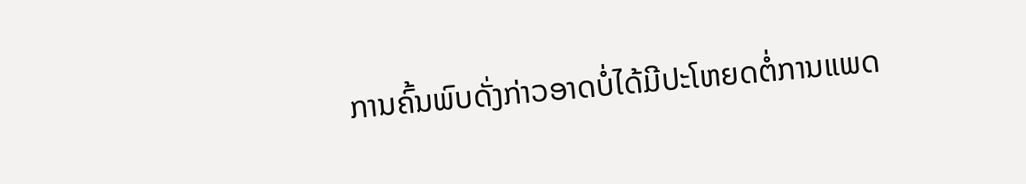ການຄົ້ນພົບດັ່ງກ່າວອາດບໍ່ໄດ້ມີປະໂຫຍດຕໍ່ການແພດ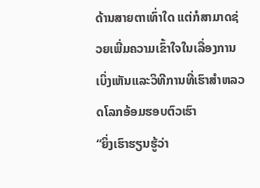ດ້ານສາຍຕາເທົ່າໃດ ແຕ່ກໍສາມາດຊ່ວຍເພີ່ມຄວາມເຂົ້າໃຈໃນເລື່ອງການເບິ່ງເຫັນແລະວິທີການທີ່ເຮົາສຳຫລວດໂລກອ້ອມຮອບຕົວເຮົາ
“ຍິ່ງເຮົາຮຽນຮູ້ວ່າ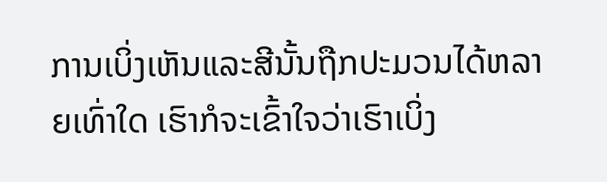ການເບິ່ງເຫັນແລະສີນັ້ນຖືກປະມວນໄດ້ຫລາຍເທົ່າໃດ ເຮົາກໍຈະເຂົ້າໃຈວ່າເຮົາເບິ່ງ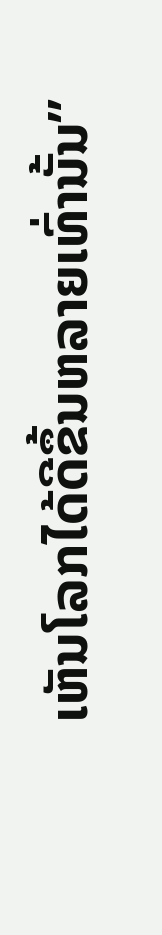ເຫັນໂລກໄດ້ດີຂຶ້ນຫລາຍເທົ່ານັ້ນ”